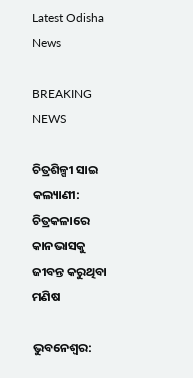Latest Odisha News

BREAKING NEWS

ଚିତ୍ରଶିଳ୍ପୀ ସାଇ କଲ୍ୟାଣୀ: ଚିତ୍ରକଳାରେ କାନଭାସକୁ ଜୀବନ୍ତ କରୁଥିବା ମଣିଷ

ଭୁବନେଶ୍ୱର: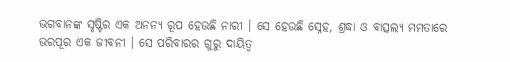ଭଗବାନଙ୍କ ସୃଷ୍ଟିର ଏକ ଅନନ୍ୟ ରୂପ ହେଉଛି ନାରୀ । ସେ ହେଉଛି ସ୍ନେହ, ଶ୍ରଦ୍ଧା ଓ ବାତ୍ସଲ୍ୟ ମମତାରେ ଭରପୂର ଏକ ଜୀବନୀ । ସେ ପରିବାରର ଗୁରୁ ଦାୟିତ୍ୱ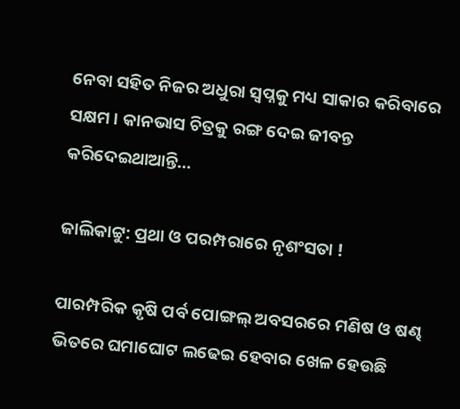ନେବା ସହିତ ନିଜର ଅଧୁରା ସ୍ୱପ୍ନକୁ ମଧ୍ୟ ସାକାର କରିବାରେ ସକ୍ଷମ । କାନଭାସ ଚିତ୍ରକୁ ରଙ୍ଗ ଦେଇ ଜୀବନ୍ତ କରିଦେଇଥାଆନ୍ତି…

ଜାଲିକାଟ୍ଟୁ: ପ୍ରଥା ଓ ପରମ୍ପରାରେ ନୃଶଂସତା !

ପାରମ୍ପରିକ କୃଷି ପର୍ବ ପୋଙ୍ଗଲ୍ ଅବସରରେ ମଣିଷ ଓ ଷଣ୍ଢ ଭିତରେ ଘମାଘୋଟ ଲଢେଇ ହେବାର ଖେଳ ହେଉଛି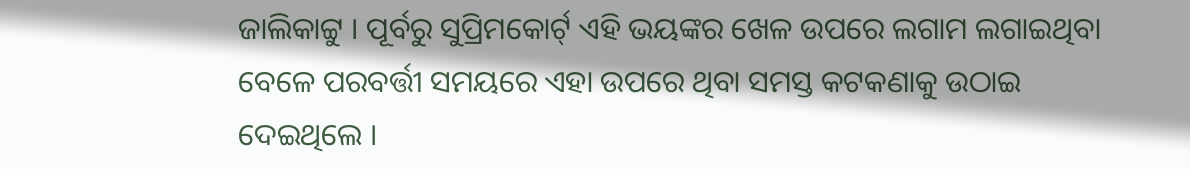ଜାଲିକାଟ୍ଟୁ । ପୂର୍ବରୁ ସୁପ୍ରିମକୋର୍ଟ୍ ଏହି ଭୟଙ୍କର ଖେଳ ଉପରେ ଲଗାମ ଲଗାଇଥିବା ବେଳେ ପରବର୍ତ୍ତୀ ସମୟରେ ଏହା ଉପରେ ଥିବା ସମସ୍ତ କଟକଣାକୁ ଉଠାଇ ଦେଇଥିଲେ ।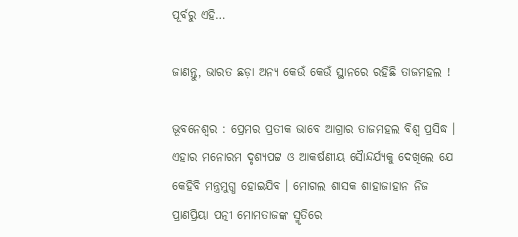ପୂର୍ବରୁ ଏହି…

ଜାଣନ୍ତୁ, ଭାରତ ଛଡ଼ା ଅନ୍ୟ କେଉଁ କେଉଁ ସ୍ଥାନରେ ରହିଛି ତାଜମହଲ !

ଭୂବନେଶ୍ୱର : ପ୍ରେମର ପ୍ରତୀକ ଭାବେ ଆଗ୍ରାର ତାଜମହଲ ବିଶ୍ୱ ପ୍ରସିଦ୍ଧ । ଏହାର ମନୋରମ ଦୃଶ୍ୟପଟ୍ଟ ଓ ଆକର୍ଷଣୀୟ ସୈାନ୍ଦର୍ଯ୍ୟକୁ ଦେଖିଲେ ଯେ କେହିବି ମନ୍ତ୍ରମୁଗ୍ଧ ହୋଇଯିବ । ମୋଗଲ ଶାସକ ଶାହାଜାହାନ ନିଜ ପ୍ରାଣପ୍ରିୟା ପତ୍ନୀ ମୋମତାଜଙ୍କ ସ୍ମୃତିରେ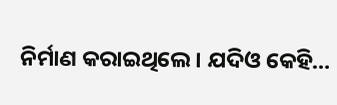ନିର୍ମାଣ କରାଇଥିଲେ । ଯଦିଓ କେହି…